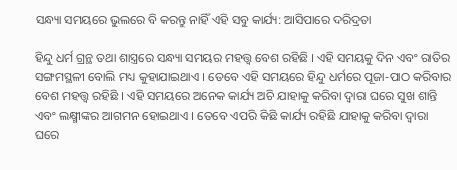ସନ୍ଧ୍ୟା ସମୟରେ ଭୁଲରେ ବି କରନ୍ତୁ ନାହିଁ ଏହି ସବୁ କାର୍ଯ୍ୟ: ଆସିପାରେ ଦରିଦ୍ରତା

ହିନ୍ଦୁ ଧର୍ମ ଗ୍ରନ୍ଥ ତଥା ଶାସ୍ତ୍ରରେ ସନ୍ଧ୍ୟା ସମୟର ମହତ୍ତ୍ୱ ବେଶ ରହିଛି । ଏହି ସମୟକୁ ଦିନ ଏବଂ ରାତିର ସଙ୍ଗମସ୍ଥଳୀ ବୋଲି ମଧ୍ୟ କୁହାଯାଇଥାଏ । ତେବେ ଏହି ସମୟରେ ହିନ୍ଦୁ ଧର୍ମରେ ପୂଜା-ପାଠ କରିବାର ବେଶ ମହତ୍ତ୍ୱ ରହିଛି । ଏହି ସମୟରେ ଅନେକ କାର୍ଯ୍ୟ ଅଚି ଯାହାକୁ କରିବା ଦ୍ୱାରା ଘରେ ସୁଖ ଶାନ୍ତି ଏବଂ ଲକ୍ଷ୍ମୀଙ୍କର ଆଗମନ ହୋଇଥାଏ । ତେବେ ଏପରି କିଛି କାର୍ଯ୍ୟ ରହିଛି ଯାହାକୁ କରିବା ଦ୍ୱାରା ଘରେ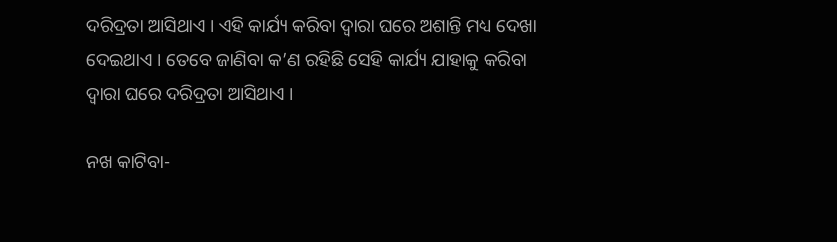ଦରିଦ୍ରତା ଆସିଥାଏ । ଏହି କାର୍ଯ୍ୟ କରିବା ଦ୍ୱାରା ଘରେ ଅଶାନ୍ତି ମଧ୍ୟ ଦେଖା ଦେଇଥାଏ । ତେବେ ଜାଣିବା କ’ଣ ରହିଛି ସେହି କାର୍ଯ୍ୟ ଯାହାକୁ କରିବା ଦ୍ୱାରା ଘରେ ଦରିଦ୍ରତା ଆସିଥାଏ ।

ନଖ କାଟିବା-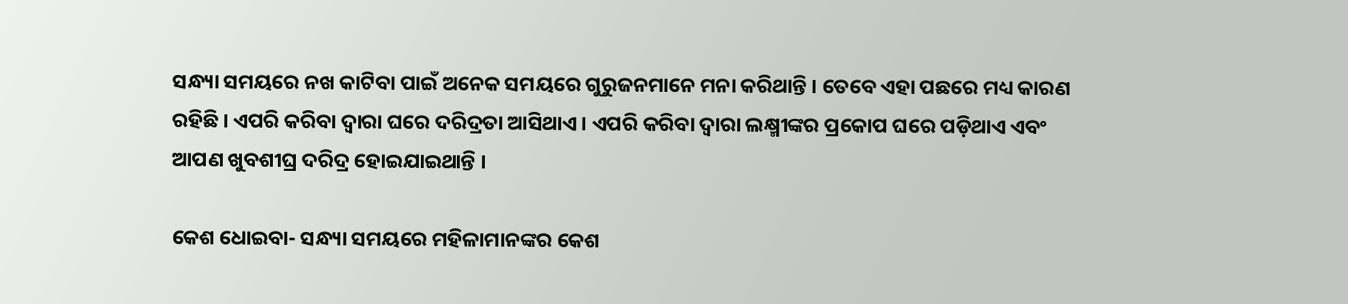ସନ୍ଧ୍ୟା ସମୟରେ ନଖ କାଟିବା ପାଇଁ ଅନେକ ସମୟରେ ଗୁରୁଜନମାନେ ମନା କରିଥାନ୍ତି । ତେବେ ଏହା ପଛରେ ମଧ୍ୟ କାରଣ ରହିଛି । ଏପରି କରିବା ଦ୍ୱାରା ଘରେ ଦରିଦ୍ରତା ଆସିଥାଏ । ଏପରି କରିବା ଦ୍ୱାରା ଲକ୍ଷ୍ମୀଙ୍କର ପ୍ରକୋପ ଘରେ ପଡ଼ିଥାଏ ଏବଂ ଆପଣ ଖୁବଶୀଘ୍ର ଦରିଦ୍ର ହୋଇଯାଇଥାନ୍ତି ।

କେଶ ଧୋଇବା- ସନ୍ଧ୍ୟା ସମୟରେ ମହିଳାମାନଙ୍କର କେଶ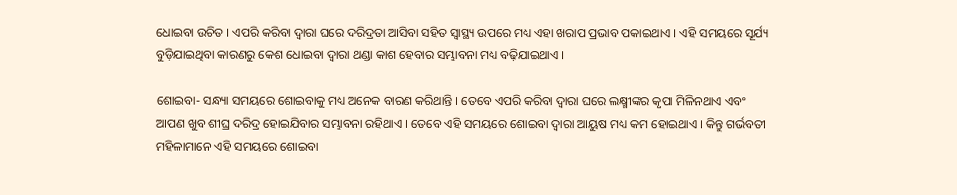ଧୋଇବା ଉଚିତ । ଏପରି କରିବା ଦ୍ୱାରା ଘରେ ଦରିଦ୍ରତା ଆସିବା ସହିତ ସ୍ୱାସ୍ଥ୍ୟ ଉପରେ ମଧ୍ୟ ଏହା ଖରାପ ପ୍ରଭାବ ପକାଇଥାଏ । ଏହି ସମୟରେ ସୂର୍ଯ୍ୟ ବୁଡ଼ିଯାଇଥିବା କାରଣରୁ କେଶ ଧୋଇବା ଦ୍ୱାରା ଥଣ୍ଡା କାଶ ହେବାର ସମ୍ଭାବନା ମଧ୍ୟ ବଢ଼ିଯାଇଥାଏ ।

ଶୋଇବା- ସନ୍ଧ୍ୟା ସମୟରେ ଶୋଇବାକୁ ମଧ୍ୟ ଅନେକ ବାରଣ କରିଥାନ୍ତି । ତେବେ ଏପରି କରିବା ଦ୍ୱାରା ଘରେ ଲକ୍ଷ୍ମୀଙ୍କର କୃପା ମିଳିନଥାଏ ଏବଂ ଆପଣ ଖୁବ ଶୀଘ୍ର ଦରିଦ୍ର ହୋଇଯିବାର ସମ୍ଭାବନା ରହିଥାଏ । ତେବେ ଏହି ସମୟରେ ଶୋଇବା ଦ୍ୱାରା ଆୟୁଷ ମଧ୍ୟ କମ ହୋଇଥାଏ । କିନ୍ତୁ ଗର୍ଭବତୀ ମହିଳାମାନେ ଏହି ସମୟରେ ଶୋଇବା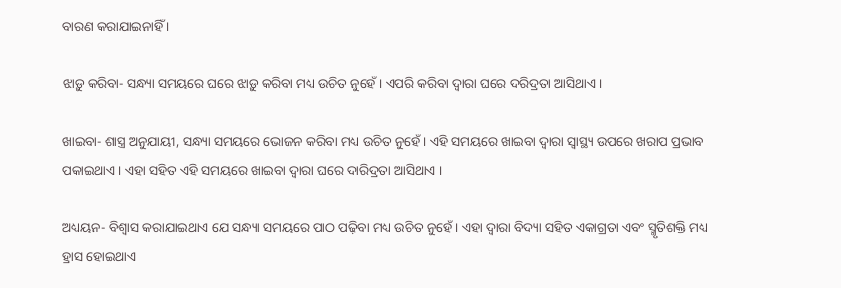ବାରଣ କରାଯାଇନାହିଁ ।

ଝାଡ଼ୁ କରିବା- ସନ୍ଧ୍ୟା ସମୟରେ ଘରେ ଝାଡ଼ୁ କରିବା ମଧ୍ୟ ଉଚିତ ନୁହେଁ । ଏପରି କରିବା ଦ୍ୱାରା ଘରେ ଦରିଦ୍ରତା ଆସିଥାଏ ।

ଖାଇବା- ଶାସ୍ତ୍ର ଅନୁଯାୟୀ, ସନ୍ଧ୍ୟା ସମୟରେ ଭୋଜନ କରିବା ମଧ୍ୟ ଉଚିତ ନୁହେଁ । ଏହି ସମୟରେ ଖାଇବା ଦ୍ୱାରା ସ୍ୱାସ୍ଥ୍ୟ ଉପରେ ଖରାପ ପ୍ରଭାବ ପକାଇଥାଏ । ଏହା ସହିତ ଏହି ସମୟରେ ଖାଇବା ଦ୍ୱାରା ଘରେ ଦାରିଦ୍ରତା ଆସିଥାଏ ।

ଅଧ୍ୟୟନ- ବିଶ୍ୱାସ କରାଯାଇଥାଏ ଯେ ସନ୍ଧ୍ୟା ସମୟରେ ପାଠ ପଢ଼ିବା ମଧ୍ୟ ଉଚିତ ନୁହେଁ । ଏହା ଦ୍ୱାରା ବିଦ୍ୟା ସହିତ ଏକାଗ୍ରତା ଏବଂ ସ୍ମୃତିଶକ୍ତି ମଧ୍ୟ ହ୍ରାସ ହୋଇଥାଏ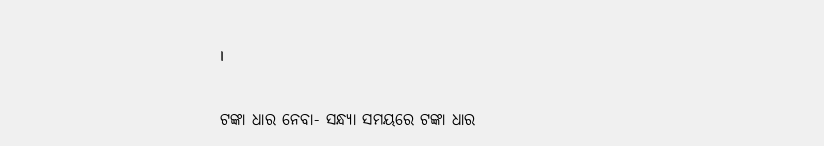।

ଟଙ୍କା ଧାର ନେବା- ସନ୍ଧ୍ୟା ସମୟରେ ଟଙ୍କା ଧାର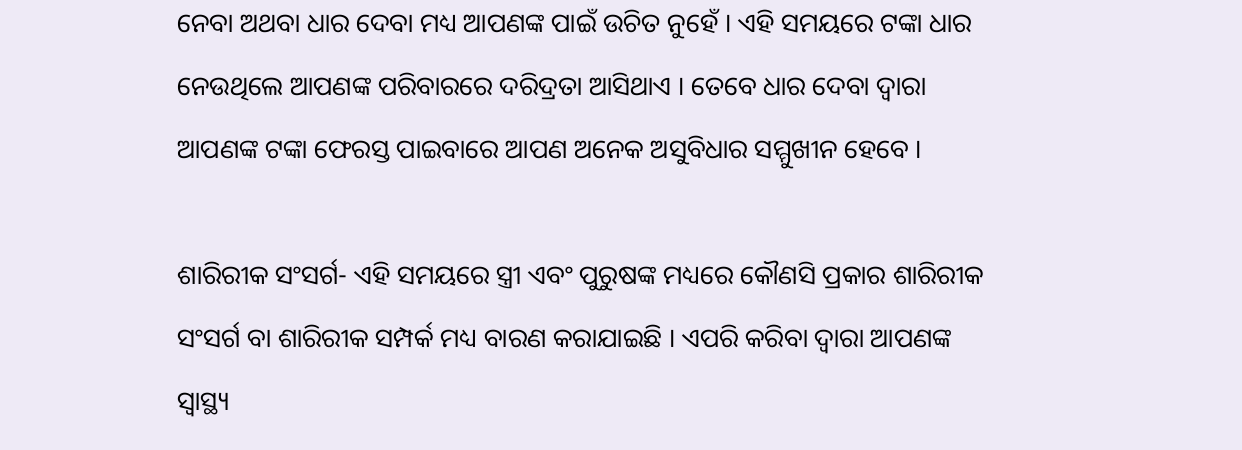ନେବା ଅଥବା ଧାର ଦେବା ମଧ୍ୟ ଆପଣଙ୍କ ପାଇଁ ଉଚିତ ନୁହେଁ । ଏହି ସମୟରେ ଟଙ୍କା ଧାର ନେଉଥିଲେ ଆପଣଙ୍କ ପରିବାରରେ ଦରିଦ୍ରତା ଆସିଥାଏ । ତେବେ ଧାର ଦେବା ଦ୍ୱାରା ଆପଣଙ୍କ ଟଙ୍କା ଫେରସ୍ତ ପାଇବାରେ ଆପଣ ଅନେକ ଅସୁବିଧାର ସମ୍ମୁଖୀନ ହେବେ ।

ଶାରିରୀକ ସଂସର୍ଗ- ଏହି ସମୟରେ ସ୍ତ୍ରୀ ଏବଂ ପୁରୁଷଙ୍କ ମଧ୍ୟରେ କୌଣସି ପ୍ରକାର ଶାରିରୀକ ସଂସର୍ଗ ବା ଶାରିରୀକ ସମ୍ପର୍କ ମଧ୍ୟ ବାରଣ କରାଯାଇଛି । ଏପରି କରିବା ଦ୍ୱାରା ଆପଣଙ୍କ ସ୍ୱାସ୍ଥ୍ୟ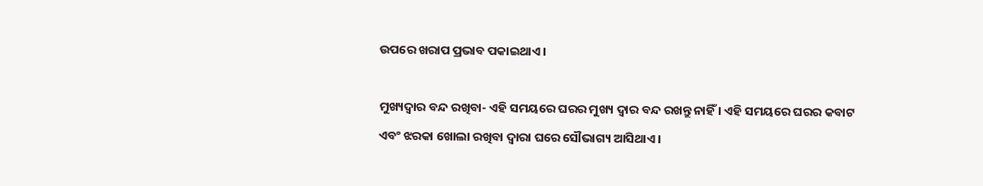ଉପରେ ଖରାପ ପ୍ରଭାବ ପକାଇଥାଏ ।

ମୁଖ୍ୟଦ୍ୱାର ବନ୍ଦ ରଖିବା- ଏହି ସମୟରେ ଘରର ମୁଖ୍ୟ ଦ୍ୱାର ବନ୍ଦ ରଖନ୍ତୁ ନାହିଁ । ଏହି ସମୟରେ ଘରର କବାଟ ଏବଂ ଝରକା ଖୋଲା ରଖିବା ଦ୍ୱାରା ଘରେ ସୌଭାଗ୍ୟ ଆସିଥାଏ ।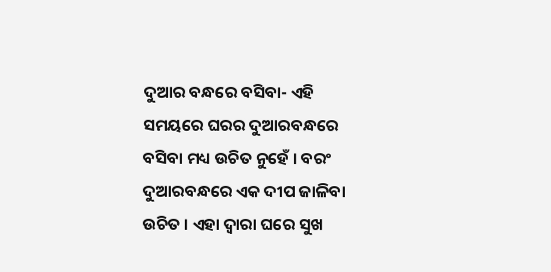ଦୁଆର ବନ୍ଧରେ ବସିବା- ଏହି ସମୟରେ ଘରର ଦୁଆରବନ୍ଧରେ ବସିବା ମଧ୍ୟ ଉଚିତ ନୁହେଁ । ବରଂ ଦୁଆରବନ୍ଧରେ ଏକ ଦୀପ ଜାଳିବା ଉଚିତ । ଏହା ଦ୍ୱାରା ଘରେ ସୁଖ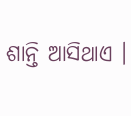ଶାନ୍ତି ଆସିଥାଏ ।